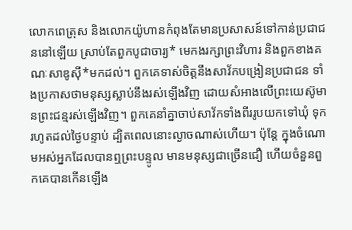លោកពេត្រុស និងលោកយ៉ូហានកំពុងតែមានប្រសាសន៍ទៅកាន់ប្រជាជននៅឡើយ ស្រាប់តែពួកបូជាចារ្យ* មេកងរក្សាព្រះវិហារ និងពួកខាងគណៈសាឌូស៊ី*មកដល់។ ពួកគេទាស់ចិត្តនឹងសាវ័កបង្រៀនប្រជាជន ទាំងប្រកាសថាមនុស្សស្លាប់នឹងរស់ឡើងវិញ ដោយសំអាងលើព្រះយេស៊ូមានព្រះជន្មរស់ឡើងវិញ។ ពួកគេនាំគ្នាចាប់សាវ័កទាំងពីររូបយកទៅឃុំ ទុករហូតដល់ថ្ងៃបន្ទាប់ ដ្បិតពេលនោះល្ងាចណាស់ហើយ។ ប៉ុន្តែ ក្នុងចំណោមអស់អ្នកដែលបានឮព្រះបន្ទូល មានមនុស្សជាច្រើនជឿ ហើយចំនួនពួកគេបានកើនឡើង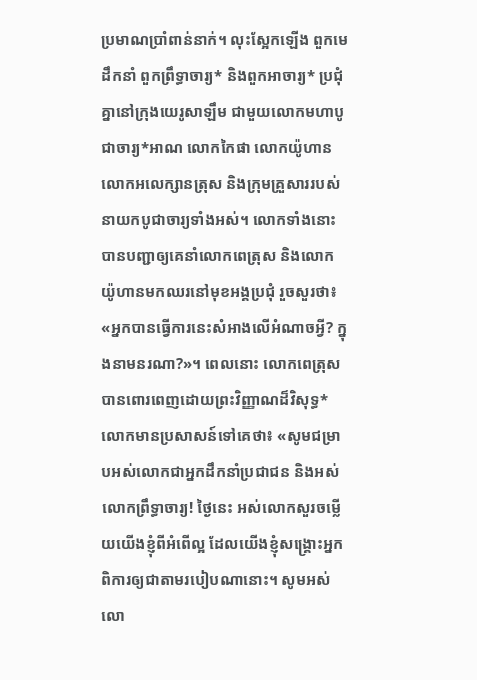ប្រមាណប្រាំពាន់នាក់។ លុះស្អែកឡើង ពួកមេដឹកនាំ ពួកព្រឹទ្ធាចារ្យ* និងពួកអាចារ្យ* ប្រជុំគ្នានៅក្រុងយេរូសាឡឹម ជាមួយលោកមហាបូជាចារ្យ*អាណ លោកកៃផា លោកយ៉ូហាន លោកអលេក្សានត្រុស និងក្រុមគ្រួសាររបស់នាយកបូជាចារ្យទាំងអស់។ លោកទាំងនោះបានបញ្ជាឲ្យគេនាំលោកពេត្រុស និងលោកយ៉ូហានមកឈរនៅមុខអង្គប្រជុំ រួចសួរថា៖ «អ្នកបានធ្វើការនេះសំអាងលើអំណាចអ្វី? ក្នុងនាមនរណា?»។ ពេលនោះ លោកពេត្រុសបានពោរពេញដោយព្រះវិញ្ញាណដ៏វិសុទ្ធ* លោកមានប្រសាសន៍ទៅគេថា៖ «សូមជម្រាបអស់លោកជាអ្នកដឹកនាំប្រជាជន និងអស់លោកព្រឹទ្ធាចារ្យ! ថ្ងៃនេះ អស់លោកសួរចម្លើយយើងខ្ញុំពីអំពើល្អ ដែលយើងខ្ញុំសង្គ្រោះអ្នកពិការឲ្យជាតាមរបៀបណានោះ។ សូមអស់លោ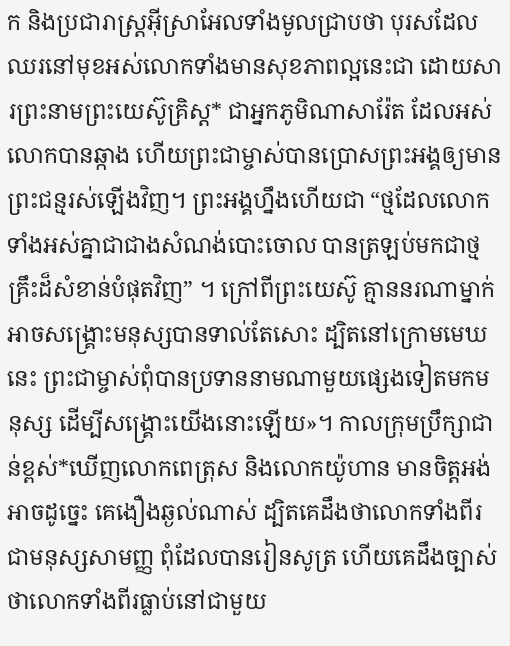ក និងប្រជារាស្ដ្រអ៊ីស្រាអែលទាំងមូលជ្រាបថា បុរសដែលឈរនៅមុខអស់លោកទាំងមានសុខភាពល្អនេះជា ដោយសារព្រះនាមព្រះយេស៊ូគ្រិស្ត* ជាអ្នកភូមិណាសារ៉ែត ដែលអស់លោកបានឆ្កាង ហើយព្រះជាម្ចាស់បានប្រោសព្រះអង្គឲ្យមានព្រះជន្មរស់ឡើងវិញ។ ព្រះអង្គហ្នឹងហើយជា “ថ្មដែលលោកទាំងអស់គ្នាជាជាងសំណង់បោះចោល បានត្រឡប់មកជាថ្មគ្រឹះដ៏សំខាន់បំផុតវិញ” ។ ក្រៅពីព្រះយេស៊ូ គ្មាននរណាម្នាក់អាចសង្គ្រោះមនុស្សបានទាល់តែសោះ ដ្បិតនៅក្រោមមេឃនេះ ព្រះជាម្ចាស់ពុំបានប្រទាននាមណាមួយផ្សេងទៀតមកមនុស្ស ដើម្បីសង្គ្រោះយើងនោះឡើយ»។ កាលក្រុមប្រឹក្សាជាន់ខ្ពស់*ឃើញលោកពេត្រុស និងលោកយ៉ូហាន មានចិត្តអង់អាចដូច្នេះ គេងឿងឆ្ងល់ណាស់ ដ្បិតគេដឹងថាលោកទាំងពីរជាមនុស្សសាមញ្ញ ពុំដែលបានរៀនសូត្រ ហើយគេដឹងច្បាស់ថាលោកទាំងពីរធ្លាប់នៅជាមួយ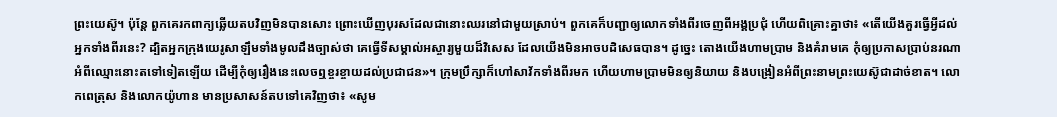ព្រះយេស៊ូ។ ប៉ុន្តែ ពួកគេរកពាក្យឆ្លើយតបវិញមិនបានសោះ ព្រោះឃើញបុរសដែលជានោះឈរនៅជាមួយស្រាប់។ ពួកគេក៏បញ្ជាឲ្យលោកទាំងពីរចេញពីអង្គប្រជុំ ហើយពិគ្រោះគ្នាថា៖ «តើយើងគួរធ្វើអ្វីដល់អ្នកទាំងពីរនេះ? ដ្បិតអ្នកក្រុងយេរូសាឡឹមទាំងមូលដឹងច្បាស់ថា គេធ្វើទីសម្គាល់អស្ចារ្យមួយដ៏វិសេស ដែលយើងមិនអាចបដិសេធបាន។ ដូច្នេះ តោងយើងហាមប្រាម និងគំរាមគេ កុំឲ្យប្រកាសប្រាប់នរណាអំពីឈ្មោះនោះតទៅទៀតឡើយ ដើម្បីកុំឲ្យរឿងនេះលេចឮខ្ចរខ្ចាយដល់ប្រជាជន»។ ក្រុមប្រឹក្សាក៏ហៅសាវ័កទាំងពីរមក ហើយហាមប្រាមមិនឲ្យនិយាយ និងបង្រៀនអំពីព្រះនាមព្រះយេស៊ូជាដាច់ខាត។ លោកពេត្រុស និងលោកយ៉ូហាន មានប្រសាសន៍តបទៅគេវិញថា៖ «សូម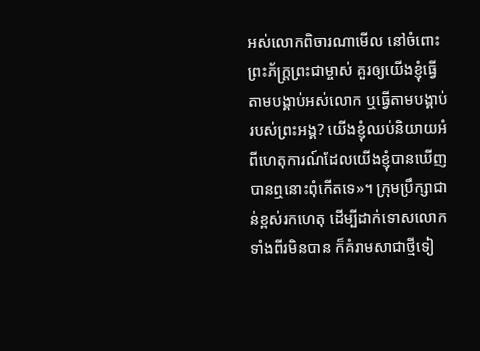អស់លោកពិចារណាមើល នៅចំពោះព្រះភ័ក្ត្រព្រះជាម្ចាស់ គួរឲ្យយើងខ្ញុំធ្វើតាមបង្គាប់អស់លោក ឬធ្វើតាមបង្គាប់របស់ព្រះអង្គ? យើងខ្ញុំឈប់និយាយអំពីហេតុការណ៍ដែលយើងខ្ញុំបានឃើញ បានឮនោះពុំកើតទេ»។ ក្រុមប្រឹក្សាជាន់ខ្ពស់រកហេតុ ដើម្បីដាក់ទោសលោកទាំងពីរមិនបាន ក៏គំរាមសាជាថ្មីទៀ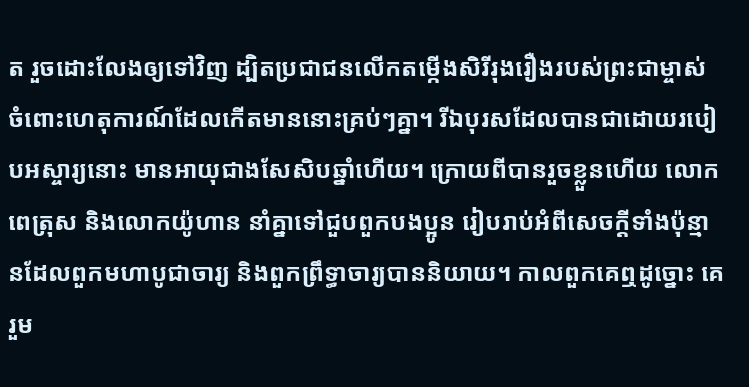ត រួចដោះលែងឲ្យទៅវិញ ដ្បិតប្រជាជនលើកតម្កើងសិរីរុងរឿងរបស់ព្រះជាម្ចាស់ ចំពោះហេតុការណ៍ដែលកើតមាននោះគ្រប់ៗគ្នា។ រីឯបុរសដែលបានជាដោយរបៀបអស្ចារ្យនោះ មានអាយុជាងសែសិបឆ្នាំហើយ។ ក្រោយពីបានរួចខ្លួនហើយ លោកពេត្រុស និងលោកយ៉ូហាន នាំគ្នាទៅជួបពួកបងប្អូន រៀបរាប់អំពីសេចក្ដីទាំងប៉ុន្មានដែលពួកមហាបូជាចារ្យ និងពួកព្រឹទ្ធាចារ្យបាននិយាយ។ កាលពួកគេឮដូច្នោះ គេរួម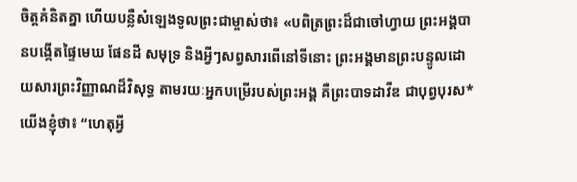ចិត្តគំនិតគ្នា ហើយបន្លឺសំឡេងទូលព្រះជាម្ចាស់ថា៖ «បពិត្រព្រះដ៏ជាចៅហ្វាយ ព្រះអង្គបានបង្កើតផ្ទៃមេឃ ផែនដី សមុទ្រ និងអ្វីៗសព្វសារពើនៅទីនោះ ព្រះអង្គមានព្រះបន្ទូលដោយសារព្រះវិញ្ញាណដ៏វិសុទ្ធ តាមរយៈអ្នកបម្រើរបស់ព្រះអង្គ គឺព្រះបាទដាវីឌ ជាបុព្វបុរស*យើងខ្ញុំថា៖ “ហេតុអ្វី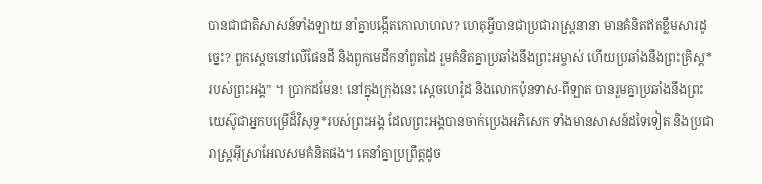បានជាជាតិសាសន៍ទាំងឡាយ នាំគ្នាបង្កើតកោលាហល? ហេតុអ្វីបានជាប្រជារាស្ដ្រនានា មានគំនិតឥតខ្លឹមសារដូច្នេះ? ពួកស្ដេចនៅលើផែនដី និងពួកមេដឹកនាំពួតដៃ រួមគំនិតគ្នាប្រឆាំងនឹងព្រះអម្ចាស់ ហើយប្រឆាំងនឹងព្រះគ្រិស្ត*របស់ព្រះអង្គ” ។ ប្រាកដមែន! នៅក្នុងក្រុងនេះ ស្ដេចហេរ៉ូដ និងលោកប៉ុនទាស-ពីឡាត បានរួមគ្នាប្រឆាំងនឹងព្រះយេស៊ូជាអ្នកបម្រើដ៏វិសុទ្ធ*របស់ព្រះអង្គ ដែលព្រះអង្គបានចាក់ប្រេងអភិសេក ទាំងមានសាសន៍ដទៃទៀត និងប្រជារាស្ត្រអ៊ីស្រាអែលសមគំនិតផង។ គេនាំគ្នាប្រព្រឹត្តដូច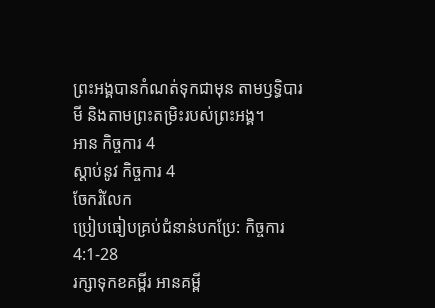ព្រះអង្គបានកំណត់ទុកជាមុន តាមឫទ្ធិបារមី និងតាមព្រះតម្រិះរបស់ព្រះអង្គ។
អាន កិច្ចការ 4
ស្ដាប់នូវ កិច្ចការ 4
ចែករំលែក
ប្រៀបធៀបគ្រប់ជំនាន់បកប្រែ: កិច្ចការ 4:1-28
រក្សាទុកខគម្ពីរ អានគម្ពី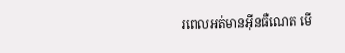រពេលអត់មានអ៊ីនធឺណេត មើ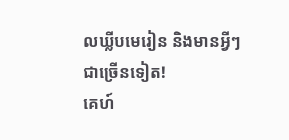លឃ្លីបមេរៀន និងមានអ្វីៗជាច្រើនទៀត!
គេហ៍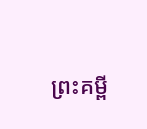ព្រះគម្ពី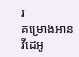រ
គម្រោងអាន
វីដេអូ